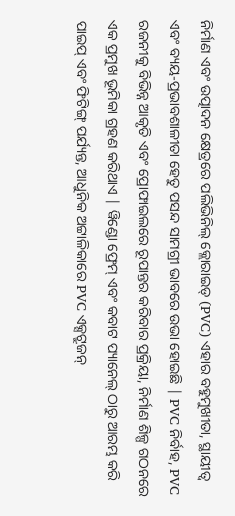ନିର୍ମାଣ ଏବଂ ଉତ୍ପାଦନ କ୍ଷେତ୍ରରେ ପଲିଭିନିଲ୍ କ୍ଲୋରାଇଡ୍ (PVC) ଏହାର ବହୁମୁଖୀତା, ସ୍ଥାୟୀତ୍ୱ ଏବଂ ବ୍ୟୟ-ପ୍ରଭାବଶାଳୀତା ହେତୁ ପସନ୍ଦ ସାମଗ୍ରୀ ଭାବରେ ଉଭା ହୋଇଛି | PVC ନିର୍ବାହ, PVC ରଜନୀକୁ ବିଭିନ୍ନ ଆକୃତି ଏବଂ ପ୍ରୋଫାଇଲରେ ରୂପାନ୍ତର କରିବାର ପ୍ରକ୍ରିୟା, ନିର୍ମାଣ ଶିଳ୍ପ ଗଠନରେ ଏକ ପ୍ରମୁଖ ଭୂମିକା ଗ୍ରହଣ କରିଥାଏ | ୱିଣ୍ଡୋ ଫ୍ରେମ୍ ଏବଂ କବାଟ ପ୍ୟାନେଲ୍ ଠାରୁ ଆରମ୍ଭ କରି ପାଇପ୍ ଏବଂ ଫିଟିଙ୍ଗ୍ ପର୍ଯ୍ୟନ୍ତ, ଆଧୁନିକ ଅଟ୍ଟାଳିକାରେ PVC ଏକ୍ସଟ୍ରୁଜନ୍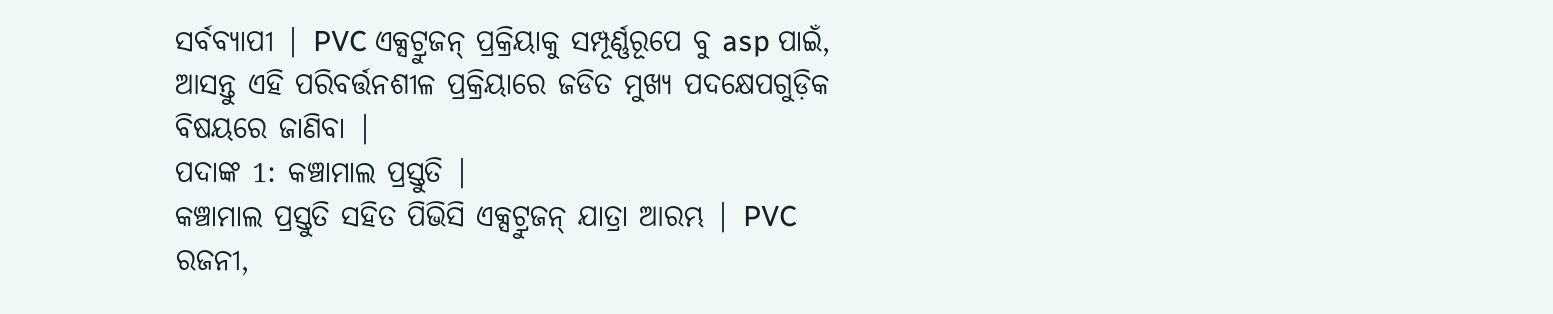ସର୍ବବ୍ୟାପୀ | PVC ଏକ୍ସଟ୍ରୁଜନ୍ ପ୍ରକ୍ରିୟାକୁ ସମ୍ପୂର୍ଣ୍ଣରୂପେ ବୁ asp ପାଇଁ, ଆସନ୍ତୁ ଏହି ପରିବର୍ତ୍ତନଶୀଳ ପ୍ରକ୍ରିୟାରେ ଜଡିତ ମୁଖ୍ୟ ପଦକ୍ଷେପଗୁଡ଼ିକ ବିଷୟରେ ଜାଣିବା |
ପଦାଙ୍କ 1: କଞ୍ଚାମାଲ ପ୍ରସ୍ତୁତି |
କଞ୍ଚାମାଲ ପ୍ରସ୍ତୁତି ସହିତ ପିଭିସି ଏକ୍ସଟ୍ରୁଜନ୍ ଯାତ୍ରା ଆରମ୍ଭ | PVC ରଜନୀ,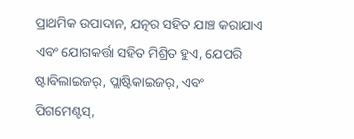ପ୍ରାଥମିକ ଉପାଦାନ, ଯତ୍ନର ସହିତ ଯାଞ୍ଚ କରାଯାଏ ଏବଂ ଯୋଗକର୍ତ୍ତା ସହିତ ମିଶ୍ରିତ ହୁଏ, ଯେପରି ଷ୍ଟାବିଲାଇଜର୍, ପ୍ଲାଷ୍ଟିକାଇଜର୍, ଏବଂ ପିଗମେଣ୍ଟସ୍,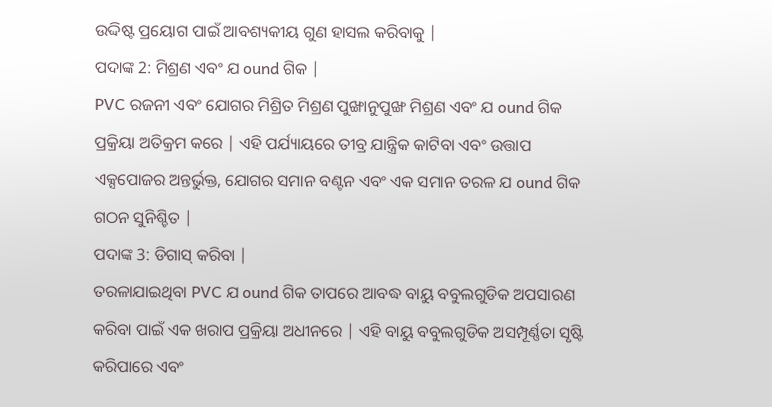ଉଦ୍ଦିଷ୍ଟ ପ୍ରୟୋଗ ପାଇଁ ଆବଶ୍ୟକୀୟ ଗୁଣ ହାସଲ କରିବାକୁ |
ପଦାଙ୍କ 2: ମିଶ୍ରଣ ଏବଂ ଯ ound ଗିକ |
PVC ରଜନୀ ଏବଂ ଯୋଗର ମିଶ୍ରିତ ମିଶ୍ରଣ ପୁଙ୍ଖାନୁପୁଙ୍ଖ ମିଶ୍ରଣ ଏବଂ ଯ ound ଗିକ ପ୍ରକ୍ରିୟା ଅତିକ୍ରମ କରେ | ଏହି ପର୍ଯ୍ୟାୟରେ ତୀବ୍ର ଯାନ୍ତ୍ରିକ କାଟିବା ଏବଂ ଉତ୍ତାପ ଏକ୍ସପୋଜର ଅନ୍ତର୍ଭୁକ୍ତ, ଯୋଗର ସମାନ ବଣ୍ଟନ ଏବଂ ଏକ ସମାନ ତରଳ ଯ ound ଗିକ ଗଠନ ସୁନିଶ୍ଚିତ |
ପଦାଙ୍କ 3: ଡିଗାସ୍ କରିବା |
ତରଳାଯାଇଥିବା PVC ଯ ound ଗିକ ତାପରେ ଆବଦ୍ଧ ବାୟୁ ବବୁଲଗୁଡିକ ଅପସାରଣ କରିବା ପାଇଁ ଏକ ଖରାପ ପ୍ରକ୍ରିୟା ଅଧୀନରେ | ଏହି ବାୟୁ ବବୁଲଗୁଡିକ ଅସମ୍ପୂର୍ଣ୍ଣତା ସୃଷ୍ଟି କରିପାରେ ଏବଂ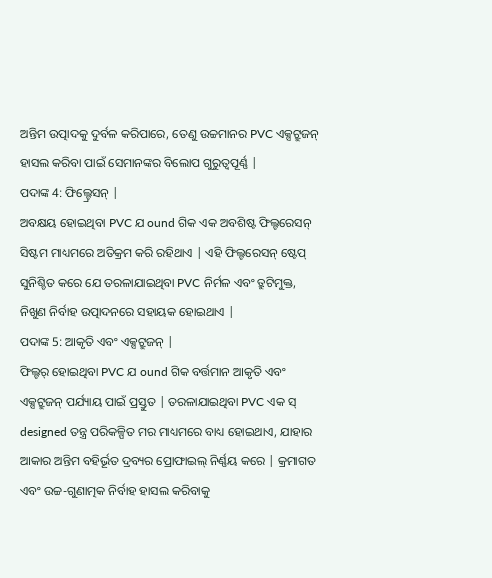ଅନ୍ତିମ ଉତ୍ପାଦକୁ ଦୁର୍ବଳ କରିପାରେ, ତେଣୁ ଉଚ୍ଚମାନର PVC ଏକ୍ସଟ୍ରୁଜନ୍ ହାସଲ କରିବା ପାଇଁ ସେମାନଙ୍କର ବିଲୋପ ଗୁରୁତ୍ୱପୂର୍ଣ୍ଣ |
ପଦାଙ୍କ 4: ଫିଲ୍ଟ୍ରେସନ୍ |
ଅବକ୍ଷୟ ହୋଇଥିବା PVC ଯ ound ଗିକ ଏକ ଅବଶିଷ୍ଟ ଫିଲ୍ଟରେସନ୍ ସିଷ୍ଟମ ମାଧ୍ୟମରେ ଅତିକ୍ରମ କରି ରହିଥାଏ | ଏହି ଫିଲ୍ଟରେସନ୍ ଷ୍ଟେପ୍ ସୁନିଶ୍ଚିତ କରେ ଯେ ତରଳାଯାଇଥିବା PVC ନିର୍ମଳ ଏବଂ ତ୍ରୁଟିମୁକ୍ତ, ନିଖୁଣ ନିର୍ବାହ ଉତ୍ପାଦନରେ ସହାୟକ ହୋଇଥାଏ |
ପଦାଙ୍କ 5: ଆକୃତି ଏବଂ ଏକ୍ସଟ୍ରୁଜନ୍ |
ଫିଲ୍ଟର୍ ହୋଇଥିବା PVC ଯ ound ଗିକ ବର୍ତ୍ତମାନ ଆକୃତି ଏବଂ ଏକ୍ସଟ୍ରୁଜନ୍ ପର୍ଯ୍ୟାୟ ପାଇଁ ପ୍ରସ୍ତୁତ | ତରଳାଯାଇଥିବା PVC ଏକ ସ୍ designed ତନ୍ତ୍ର ପରିକଳ୍ପିତ ମର ମାଧ୍ୟମରେ ବାଧ୍ୟ ହୋଇଥାଏ, ଯାହାର ଆକାର ଅନ୍ତିମ ବହିର୍ଭୂତ ଦ୍ରବ୍ୟର ପ୍ରୋଫାଇଲ୍ ନିର୍ଣ୍ଣୟ କରେ | କ୍ରମାଗତ ଏବଂ ଉଚ୍ଚ-ଗୁଣାତ୍ମକ ନିର୍ବାହ ହାସଲ କରିବାକୁ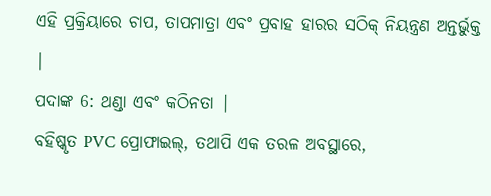ଏହି ପ୍ରକ୍ରିୟାରେ ଚାପ, ତାପମାତ୍ରା ଏବଂ ପ୍ରବାହ ହାରର ସଠିକ୍ ନିୟନ୍ତ୍ରଣ ଅନ୍ତର୍ଭୁକ୍ତ |
ପଦାଙ୍କ 6: ଥଣ୍ଡା ଏବଂ କଠିନତା |
ବହିଷ୍କୃତ PVC ପ୍ରୋଫାଇଲ୍, ତଥାପି ଏକ ତରଳ ଅବସ୍ଥାରେ,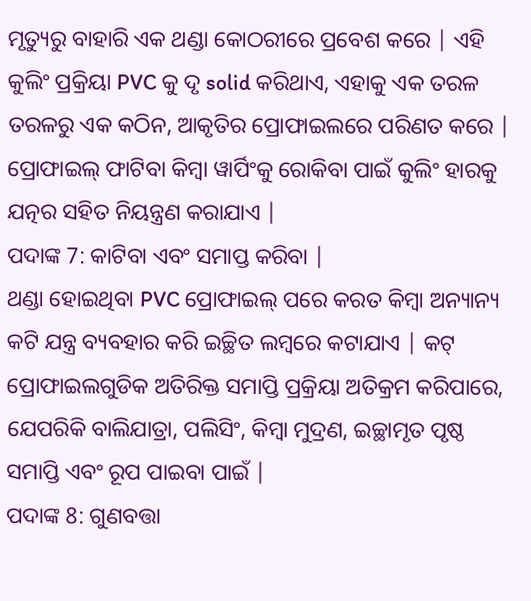ମୃତ୍ୟୁରୁ ବାହାରି ଏକ ଥଣ୍ଡା କୋଠରୀରେ ପ୍ରବେଶ କରେ | ଏହି କୁଲିଂ ପ୍ରକ୍ରିୟା PVC କୁ ଦୃ solid କରିଥାଏ, ଏହାକୁ ଏକ ତରଳ ତରଳରୁ ଏକ କଠିନ, ଆକୃତିର ପ୍ରୋଫାଇଲରେ ପରିଣତ କରେ | ପ୍ରୋଫାଇଲ୍ ଫାଟିବା କିମ୍ବା ୱାର୍ପିଂକୁ ରୋକିବା ପାଇଁ କୁଲିଂ ହାରକୁ ଯତ୍ନର ସହିତ ନିୟନ୍ତ୍ରଣ କରାଯାଏ |
ପଦାଙ୍କ 7: କାଟିବା ଏବଂ ସମାପ୍ତ କରିବା |
ଥଣ୍ଡା ହୋଇଥିବା PVC ପ୍ରୋଫାଇଲ୍ ପରେ କରତ କିମ୍ବା ଅନ୍ୟାନ୍ୟ କଟି ଯନ୍ତ୍ର ବ୍ୟବହାର କରି ଇଚ୍ଛିତ ଲମ୍ବରେ କଟାଯାଏ | କଟ୍ ପ୍ରୋଫାଇଲଗୁଡିକ ଅତିରିକ୍ତ ସମାପ୍ତି ପ୍ରକ୍ରିୟା ଅତିକ୍ରମ କରିପାରେ, ଯେପରିକି ବାଲିଯାତ୍ରା, ପଲିସିଂ, କିମ୍ବା ମୁଦ୍ରଣ, ଇଚ୍ଛାମୃତ ପୃଷ୍ଠ ସମାପ୍ତି ଏବଂ ରୂପ ପାଇବା ପାଇଁ |
ପଦାଙ୍କ 8: ଗୁଣବତ୍ତା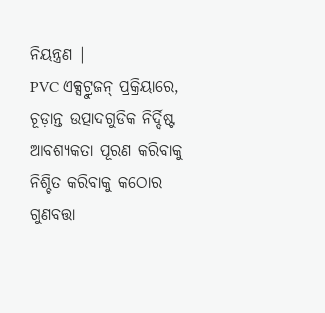ନିୟନ୍ତ୍ରଣ |
PVC ଏକ୍ସଟ୍ରୁଜନ୍ ପ୍ରକ୍ରିୟାରେ, ଚୂଡ଼ାନ୍ତ ଉତ୍ପାଦଗୁଡିକ ନିର୍ଦ୍ଦିଷ୍ଟ ଆବଶ୍ୟକତା ପୂରଣ କରିବାକୁ ନିଶ୍ଚିତ କରିବାକୁ କଠୋର ଗୁଣବତ୍ତା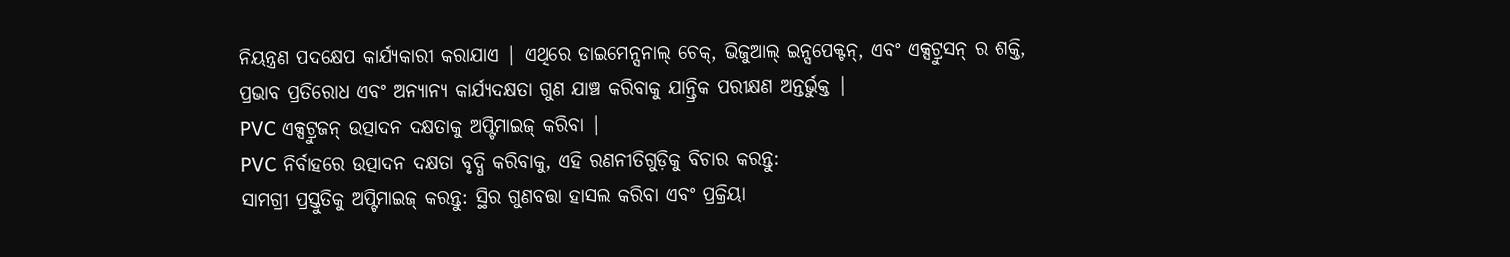ନିୟନ୍ତ୍ରଣ ପଦକ୍ଷେପ କାର୍ଯ୍ୟକାରୀ କରାଯାଏ | ଏଥିରେ ଡାଇମେନ୍ସନାଲ୍ ଚେକ୍, ଭିଜୁଆଲ୍ ଇନ୍ସପେକ୍ଟନ୍, ଏବଂ ଏକ୍ସଟ୍ରୁସନ୍ ର ଶକ୍ତି, ପ୍ରଭାବ ପ୍ରତିରୋଧ ଏବଂ ଅନ୍ୟାନ୍ୟ କାର୍ଯ୍ୟଦକ୍ଷତା ଗୁଣ ଯାଞ୍ଚ କରିବାକୁ ଯାନ୍ତ୍ରିକ ପରୀକ୍ଷଣ ଅନ୍ତର୍ଭୁକ୍ତ |
PVC ଏକ୍ସଟ୍ରୁଜନ୍ ଉତ୍ପାଦନ ଦକ୍ଷତାକୁ ଅପ୍ଟିମାଇଜ୍ କରିବା |
PVC ନିର୍ବାହରେ ଉତ୍ପାଦନ ଦକ୍ଷତା ବୃଦ୍ଧି କରିବାକୁ, ଏହି ରଣନୀତିଗୁଡ଼ିକୁ ବିଚାର କରନ୍ତୁ:
ସାମଗ୍ରୀ ପ୍ରସ୍ତୁତିକୁ ଅପ୍ଟିମାଇଜ୍ କରନ୍ତୁ: ସ୍ଥିର ଗୁଣବତ୍ତା ହାସଲ କରିବା ଏବଂ ପ୍ରକ୍ରିୟା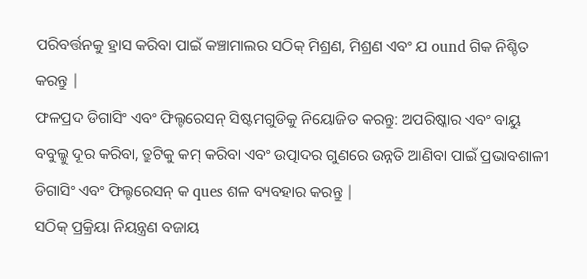ପରିବର୍ତ୍ତନକୁ ହ୍ରାସ କରିବା ପାଇଁ କଞ୍ଚାମାଲର ସଠିକ୍ ମିଶ୍ରଣ, ମିଶ୍ରଣ ଏବଂ ଯ ound ଗିକ ନିଶ୍ଚିତ କରନ୍ତୁ |
ଫଳପ୍ରଦ ଡିଗାସିଂ ଏବଂ ଫିଲ୍ଟରେସନ୍ ସିଷ୍ଟମଗୁଡିକୁ ନିୟୋଜିତ କରନ୍ତୁ: ଅପରିଷ୍କାର ଏବଂ ବାୟୁ ବବୁଲ୍କୁ ଦୂର କରିବା, ତ୍ରୁଟିକୁ କମ୍ କରିବା ଏବଂ ଉତ୍ପାଦର ଗୁଣରେ ଉନ୍ନତି ଆଣିବା ପାଇଁ ପ୍ରଭାବଶାଳୀ ଡିଗାସିଂ ଏବଂ ଫିଲ୍ଟରେସନ୍ କ ques ଶଳ ବ୍ୟବହାର କରନ୍ତୁ |
ସଠିକ୍ ପ୍ରକ୍ରିୟା ନିୟନ୍ତ୍ରଣ ବଜାୟ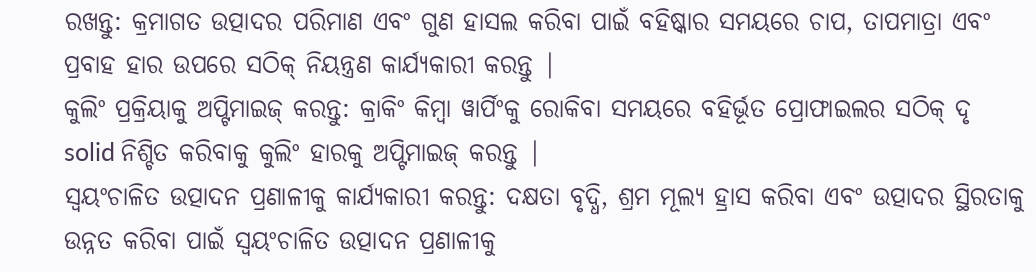ରଖନ୍ତୁ: କ୍ରମାଗତ ଉତ୍ପାଦର ପରିମାଣ ଏବଂ ଗୁଣ ହାସଲ କରିବା ପାଇଁ ବହିଷ୍କାର ସମୟରେ ଚାପ, ତାପମାତ୍ରା ଏବଂ ପ୍ରବାହ ହାର ଉପରେ ସଠିକ୍ ନିୟନ୍ତ୍ରଣ କାର୍ଯ୍ୟକାରୀ କରନ୍ତୁ |
କୁଲିଂ ପ୍ରକ୍ରିୟାକୁ ଅପ୍ଟିମାଇଜ୍ କରନ୍ତୁ: କ୍ରାକିଂ କିମ୍ବା ୱାର୍ପିଂକୁ ରୋକିବା ସମୟରେ ବହିର୍ଭୂତ ପ୍ରୋଫାଇଲର ସଠିକ୍ ଦୃ solid ନିଶ୍ଚିତ କରିବାକୁ କୁଲିଂ ହାରକୁ ଅପ୍ଟିମାଇଜ୍ କରନ୍ତୁ |
ସ୍ୱୟଂଚାଳିତ ଉତ୍ପାଦନ ପ୍ରଣାଳୀକୁ କାର୍ଯ୍ୟକାରୀ କରନ୍ତୁ: ଦକ୍ଷତା ବୃଦ୍ଧି, ଶ୍ରମ ମୂଲ୍ୟ ହ୍ରାସ କରିବା ଏବଂ ଉତ୍ପାଦର ସ୍ଥିରତାକୁ ଉନ୍ନତ କରିବା ପାଇଁ ସ୍ୱୟଂଚାଳିତ ଉତ୍ପାଦନ ପ୍ରଣାଳୀକୁ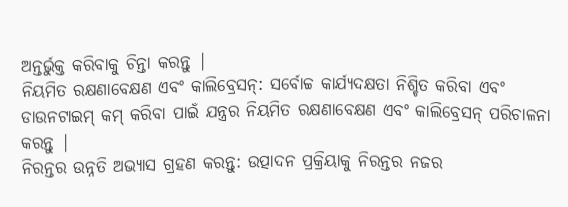ଅନ୍ତର୍ଭୁକ୍ତ କରିବାକୁ ଚିନ୍ତା କରନ୍ତୁ |
ନିୟମିତ ରକ୍ଷଣାବେକ୍ଷଣ ଏବଂ କାଲିବ୍ରେସନ୍: ସର୍ବୋଚ୍ଚ କାର୍ଯ୍ୟଦକ୍ଷତା ନିଶ୍ଚିତ କରିବା ଏବଂ ଡାଉନଟାଇମ୍ କମ୍ କରିବା ପାଇଁ ଯନ୍ତ୍ରର ନିୟମିତ ରକ୍ଷଣାବେକ୍ଷଣ ଏବଂ କାଲିବ୍ରେସନ୍ ପରିଚାଳନା କରନ୍ତୁ |
ନିରନ୍ତର ଉନ୍ନତି ଅଭ୍ୟାସ ଗ୍ରହଣ କରନ୍ତୁ: ଉତ୍ପାଦନ ପ୍ରକ୍ରିୟାକୁ ନିରନ୍ତର ନଜର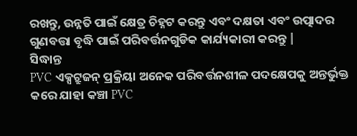ରଖନ୍ତୁ, ଉନ୍ନତି ପାଇଁ କ୍ଷେତ୍ର ଚିହ୍ନଟ କରନ୍ତୁ ଏବଂ ଦକ୍ଷତା ଏବଂ ଉତ୍ପାଦର ଗୁଣବତ୍ତା ବୃଦ୍ଧି ପାଇଁ ପରିବର୍ତ୍ତନଗୁଡିକ କାର୍ଯ୍ୟକାରୀ କରନ୍ତୁ |
ସିଦ୍ଧାନ୍ତ
PVC ଏକ୍ସଟ୍ରୁଜନ୍ ପ୍ରକ୍ରିୟା ଅନେକ ପରିବର୍ତ୍ତନଶୀଳ ପଦକ୍ଷେପକୁ ଅନ୍ତର୍ଭୁକ୍ତ କରେ ଯାହା କଞ୍ଚା PVC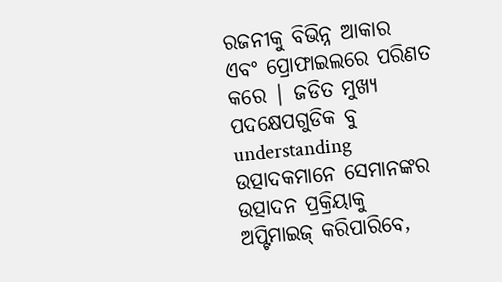ରଜନୀକୁ ବିଭିନ୍ନ ଆକାର ଏବଂ ପ୍ରୋଫାଇଲରେ ପରିଣତ କରେ | ଜଡିତ ମୁଖ୍ୟ ପଦକ୍ଷେପଗୁଡିକ ବୁ understanding ଉତ୍ପାଦକମାନେ ସେମାନଙ୍କର ଉତ୍ପାଦନ ପ୍ରକ୍ରିୟାକୁ ଅପ୍ଟିମାଇଜ୍ କରିପାରିବେ,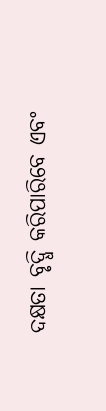ଦକ୍ଷତା ବୃଦ୍ଧି କରିପାରିବେ ଏବଂ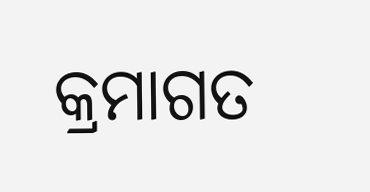କ୍ରମାଗତ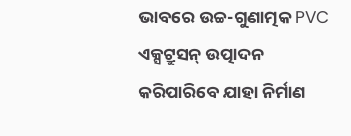ଭାବରେ ଉଚ୍ଚ-ଗୁଣାତ୍ମକ PVC ଏକ୍ସଟ୍ରୁସନ୍ ଉତ୍ପାଦନ କରିପାରିବେ ଯାହା ନିର୍ମାଣ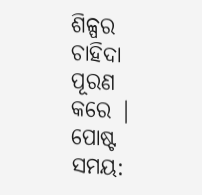ଶିଳ୍ପର ଚାହିଦା ପୂରଣ କରେ |
ପୋଷ୍ଟ ସମୟ: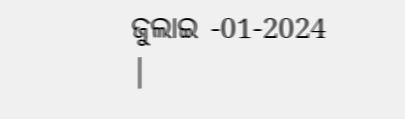ଜୁଲାଇ -01-2024 |